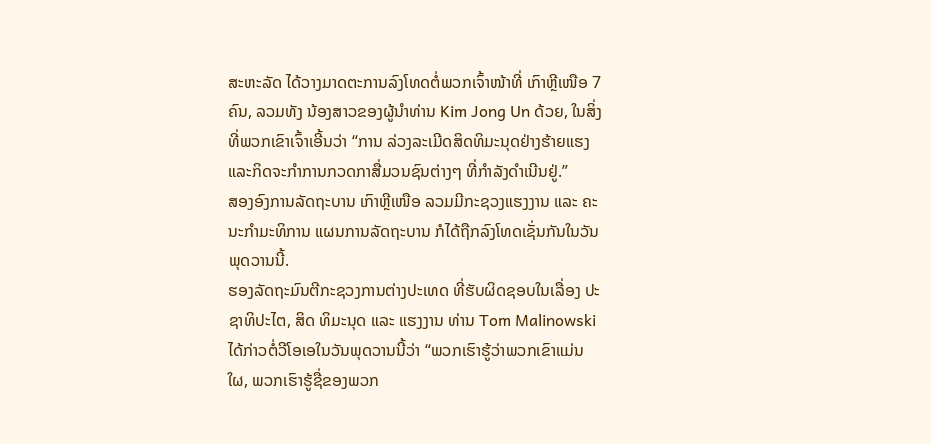ສະຫະລັດ ໄດ້ວາງມາດຕະການລົງໂທດຕໍ່ພວກເຈົ້າໜ້າທີ່ ເກົາຫຼີເໜືອ 7 ຄົນ, ລວມທັງ ນ້ອງສາວຂອງຜູ້ນຳທ່ານ Kim Jong Un ດ້ວຍ, ໃນສິ່ງທີ່ພວກເຂົາເຈົ້າເອີ້ນວ່າ “ການ ລ່ວງລະເມີດສິດທິມະນຸດຢ່າງຮ້າຍແຮງ ແລະກິດຈະກຳການກວດກາສື່ມວນຊົນຕ່າງໆ ທີ່ກຳລັງດຳເນີນຢູ່.”
ສອງອົງການລັດຖະບານ ເກົາຫຼີເໜືອ ລວມມີກະຊວງແຮງງານ ແລະ ຄະນະກຳມະທິການ ແຜນການລັດຖະບານ ກໍໄດ້ຖືກລົງໂທດເຊັ່ນກັນໃນວັນພຸດວານນີ້.
ຮອງລັດຖະມົນຕີກະຊວງການຕ່າງປະເທດ ທີ່ຮັບຜິດຊອບໃນເລື່ອງ ປະຊາທິປະໄຕ, ສິດ ທິມະນຸດ ແລະ ແຮງງານ ທ່ານ Tom Malinowski ໄດ້ກ່າວຕໍ່ວີໂອເອໃນວັນພຸດວານນີ້ວ່າ “ພວກເຮົາຮູ້ວ່າພວກເຂົາແມ່ນໃຜ, ພວກເຮົາຮູ້ຊື່ຂອງພວກ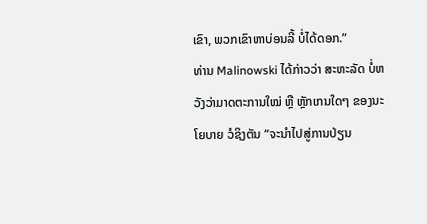ເຂົາ, ພວກເຂົາຫາບ່ອນລີ້ ບໍ່ໄດ້ດອກ.”
ທ່ານ Malinowski ໄດ້ກ່າວວ່າ ສະຫະລັດ ບໍ່ຫວັງວ່າມາດຕະການໃໝ່ ຫຼື ຫຼັກເກນໃດໆ ຂອງນະໂຍບາຍ ວໍຊິງຕັນ “ຈະນຳໄປສູ່ການປ່ຽນ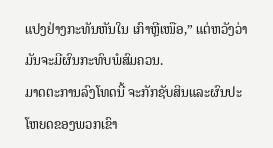ແປງຢ່າງກະທັນຫັນໃນ ເກົາຫຼີເໜືອ,” ແຕ່ຫວັງວ່າມັນຈະມີຜົນກະທົບພໍສົມຄວນ.
ມາດຕະການລົງໂທດນີ້ ຈະກັກຊັບສິນແລະຜົນປະໂຫຍດຂອງພວກເຂົາ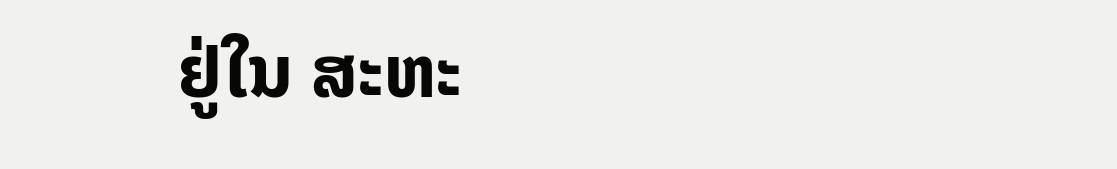ຢູ່ໃນ ສະຫະ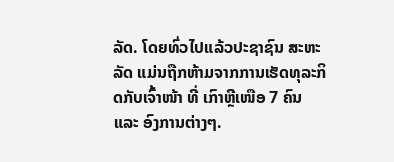ລັດ. ໂດຍທົ່ວໄປແລ້ວປະຊາຊົນ ສະຫະລັດ ແມ່ນຖືກຫ້າມຈາກການເຮັດທຸລະກິດກັບເຈົ້າໜ້າ ທີ່ ເກົາຫຼີເໜືອ 7 ຄົນ ແລະ ອົງການຕ່າງໆ.